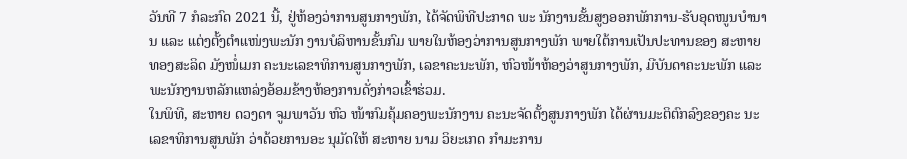ວັນທີ 7 ກໍລະກົດ 2021 ນີ້, ຢູ່ຫ້ອງວ່າການສູນກາງພັກ, ໄດ້ຈັດພິທີປະກາດ ພະ ນັກງານຂັ້ນສູງອອກພັກການ-ຮັບອຸດໜູນບຳນານ ແລະ ແຕ່ງຕັ້ງຕຳແໜ່ງພະນັກ ງານບໍລິຫານຂັ້ນກົມ ພາຍໃນຫ້ອງວ່າການສູນກາງພັກ ພາຍໃຕ້ການເປັນປະທານຂອງ ສະຫາຍ ທອງສະລິດ ມັງໜໍ່ເມກ ຄະນະເລຂາທິການສູນກາງພັກ, ເລຂາຄະນະພັກ, ຫົວໜ້າຫ້ອງວ່າສູນກາງພັກ, ມີບັນດາຄະນະພັກ ແລະ ພະນັກງານຫລັກແຫລ່ງອ້ອມຂ້າງຫ້ອງການດັ່ງກ່າວເຂົ້າຮ່ວມ.
ໃນພິທີ, ສະຫາຍ ດວງດາ ຈູມພາວັນ ຫົວ ໜ້າກົມຄຸ້ມຄອງພະນັກງານ ຄະນະຈັດຕັ້ງສູນກາງພັກ ໄດ້ຜ່ານມະຕິຕົກລົງຂອງຄະ ນະເລຂາທິການສູນພັກ ວ່າດ້ວຍການອະ ນຸມັດໃຫ້ ສະຫາຍ ນາມ ວິຍະເກດ ກໍາມະການ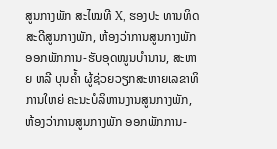ສູນກາງພັກ ສະໄໝທີ X, ຮອງປະ ທານທິດສະດີສູນກາງພັກ, ຫ້ອງວ່າການສູນກາງພັກ ອອກພັກການ-ຮັບອຸດໜູນບໍານານ, ສະຫາຍ ຫລີ ບຸນຄໍ້າ ຜູ້ຊ່ວຍວຽກສະຫາຍເລຂາທິການໃຫຍ່ ຄະນະບໍລິຫານງານສູນກາງພັກ, ຫ້ອງວ່າການສູນກາງພັກ ອອກພັກການ-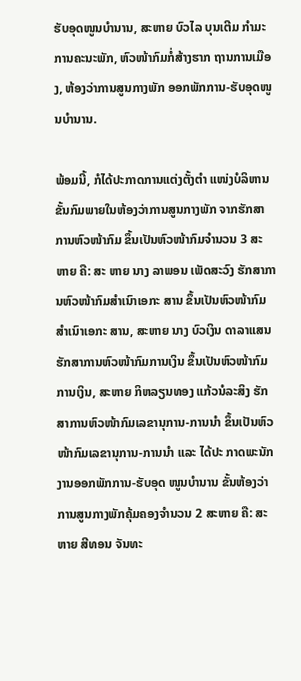ຮັບອຸດໜູນບໍານານ, ສະຫາຍ ບົວໄລ ບຸນເຕີມ ກໍາມະການຄະນະພັກ, ຫົວໜ້າກົມກໍ່ສ້າງຮາກ ຖານການເມືອງ, ຫ້ອງວ່າການສູນກາງພັກ ອອກພັກການ-ຮັບອຸດໜູນບໍານານ.

ພ້ອມນີ້, ກໍໄດ້ປະກາດການແຕ່ງຕັ້ງຕຳ ແໜ່ງບໍລິຫານຂັ້ນກົມພາຍໃນຫ້ອງວ່າການສູນກາງພັກ ຈາກຮັກສາການຫົວໜ້າກົມ ຂຶ້ນເປັນຫົວໜ້າກົມຈຳນວນ 3 ສະ ຫາຍ ຄື: ສະ ຫາຍ ນາງ ລາພອນ ເພັດສະວົງ ຮັກສາການຫົວໜ້າກົມສຳເນົາເອກະ ສານ ຂຶ້ນເປັນຫົວໜ້າກົມສຳເນົາເອກະ ສານ, ສະຫາຍ ນາງ ບົວເງິນ ດາລາແສນ ຮັກສາການຫົວໜ້າກົມການເງິນ ຂຶ້ນເປັນຫົວໜ້າກົມການເງິນ, ສະຫາຍ ກິຫລຽນທອງ ແກ້ວນໍລະສິງ ຮັກສາການຫົວໜ້າກົມເລຂານຸການ-ການນຳ ຂຶ້ນເປັນຫົວໜ້າກົມເລຂານຸການ-ການນຳ ແລະ ໄດ້ປະ ກາດພະນັກງານອອກພັກການ-ຮັບອຸດ ໜູນບຳນານ ຂັ້ນຫ້ອງວ່າການສູນກາງພັກຄຸ້ມຄອງຈຳນວນ 2 ສະຫາຍ ຄື: ສະຫາຍ ສີທອນ ຈັນທະ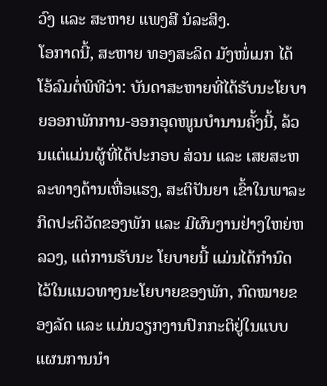ວົງ ແລະ ສະຫາຍ ແພງສີ ນໍລະສິງ.
ໂອກາດນີ້, ສະຫາຍ ທອງສະລິດ ມັງໜໍ່ເມກ ໄດ້ໂອ້ລົມຕໍ່ພິທີວ່າ: ບັນດາສະຫາຍທີ່ໄດ້ຮັບນະໂຍບາຍອອກພັກການ-ອອກອຸດໜູນບໍານານຄັ້ງນີ້, ລ້ວນແຕ່ແມ່ນຜູ້ທີ່ໄດ້ປະກອບ ສ່ວນ ແລະ ເສຍສະຫລະທາງດ້ານເຫື່ອແຮງ, ສະຕິປັນຍາ ເຂົ້າໃນພາລະກິດປະຕິວັດຂອງພັກ ແລະ ມີຜົນງານຢ່າງໃຫຍ່ຫລວງ, ແຕ່ການຮັບນະ ໂຍບາຍນີ້ ແມ່ນໄດ້ກໍານົດໄວ້ໃນແນວທາງນະໂຍບາຍຂອງພັກ, ກົດໝາຍຂອງລັດ ແລະ ແມ່ນວຽກງານປົກກະຕິຢູ່ໃນແບບ ແຜນການນໍາ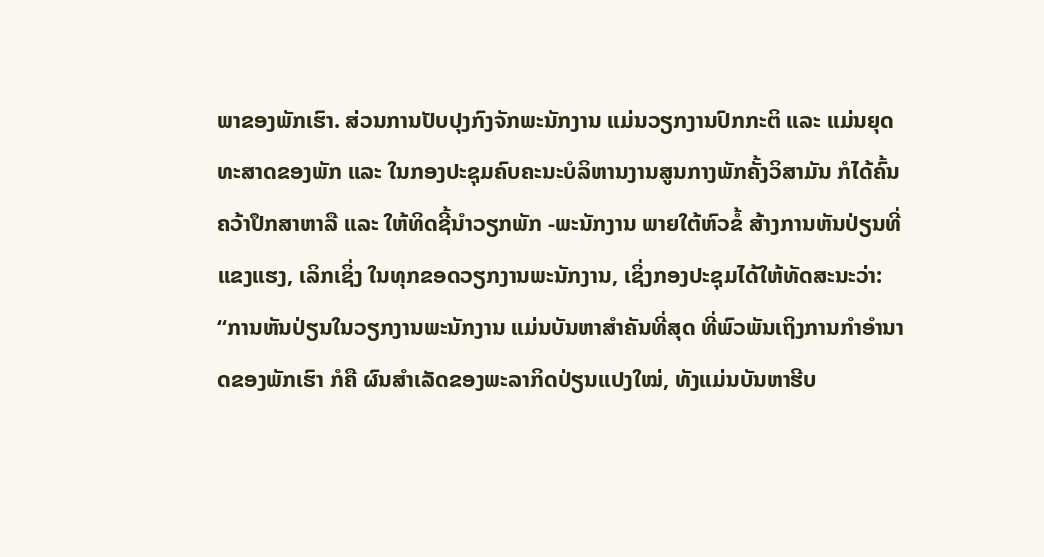ພາຂອງພັກເຮົາ. ສ່ວນການປັບປຸງກົງຈັກພະນັກງານ ແມ່ນວຽກງານປົກກະຕິ ແລະ ແມ່ນຍຸດທະສາດຂອງພັກ ແລະ ໃນກອງປະຊຸມຄົບຄະນະບໍລິຫານງານສູນກາງພັກຄັ້ງວິສາມັນ ກໍໄດ້ຄົ້ນຄວ້າປຶກສາຫາລື ແລະ ໃຫ້ທິດຊີ້ນໍາວຽກພັກ -ພະນັກງານ ພາຍໃຕ້ຫົວຂໍ້ ສ້າງການຫັນປ່ຽນທີ່ແຂງແຮງ, ເລິກເຊິ່ງ ໃນທຸກຂອດວຽກງານພະນັກງານ, ເຊິ່ງກອງປະຊຸມໄດ້ໃຫ້ທັດສະນະວ່າ: “ການຫັນປ່ຽນໃນວຽກງານພະນັກງານ ແມ່ນບັນຫາສໍາຄັນທີ່ສຸດ ທີ່ພົວພັນເຖິງການກໍາອໍານາດຂອງພັກເຮົາ ກໍຄື ຜົນສໍາເລັດຂອງພະລາກິດປ່ຽນແປງໃໝ່, ທັງແມ່ນບັນຫາຮີບ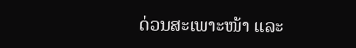ດ່ວນສະເພາະໜ້າ ແລະ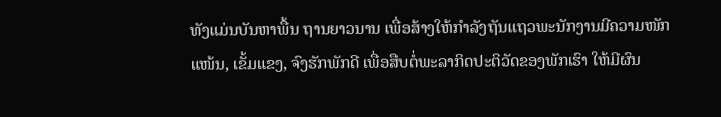ທັງແມ່ນບັນຫາພື້ນ ຖານຍາວນານ ເພື່ອສ້າງໃຫ້ກໍາລັງຖັນແຖວພະນັກງານມີຄວາມໜັກແໜ້ນ, ເຂັ້ມແຂງ, ຈົງຮັກພັກດີ ເພື່ອສືບຕໍ່ພະລາກິດປະຕິວັດຂອງພັກເຮົາ ໃຫ້ມີຜົນ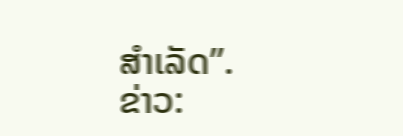ສໍາເລັດ”.
ຂ່າວ: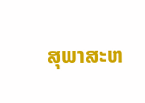ສຸພາສະຫ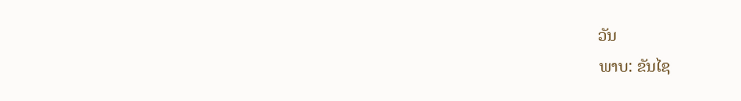ວັນ
ພາບ: ຂັນໄຊ